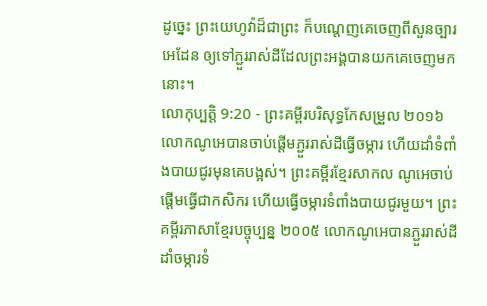ដូច្នេះ ព្រះយេហូវ៉ាដ៏ជាព្រះ ក៏បណ្តេញគេចេញពីសួនច្បារអេដែន ឲ្យទៅភ្ជួររាស់ដីដែលព្រះអង្គបានយកគេចេញមកនោះ។
លោកុប្បត្តិ 9:20 - ព្រះគម្ពីរបរិសុទ្ធកែសម្រួល ២០១៦ លោកណូអេបានចាប់ផ្ដើមភ្ជួររាស់ដីធ្វើចម្ការ ហើយដាំទំពាំងបាយជូរមុនគេបង្អស់។ ព្រះគម្ពីរខ្មែរសាកល ណូអេចាប់ផ្ដើមធ្វើជាកសិករ ហើយធ្វើចម្ការទំពាំងបាយជូរមួយ។ ព្រះគម្ពីរភាសាខ្មែរបច្ចុប្បន្ន ២០០៥ លោកណូអេបានភ្ជួររាស់ដី ដាំចម្ការទំ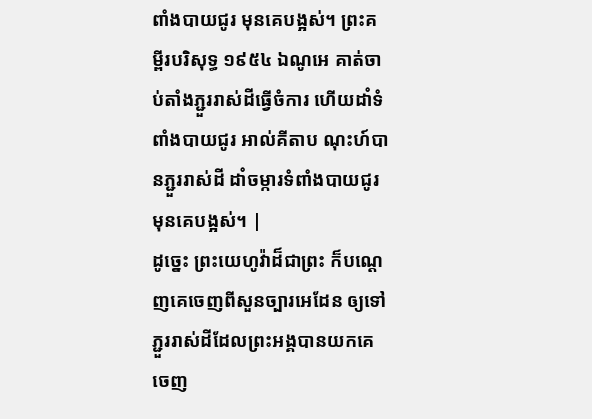ពាំងបាយជូរ មុនគេបង្អស់។ ព្រះគម្ពីរបរិសុទ្ធ ១៩៥៤ ឯណូអេ គាត់ចាប់តាំងភ្ជួររាស់ដីធ្វើចំការ ហើយដាំទំពាំងបាយជូរ អាល់គីតាប ណុះហ៍បានភ្ជួររាស់ដី ដាំចម្ការទំពាំងបាយជូរ មុនគេបង្អស់។ |
ដូច្នេះ ព្រះយេហូវ៉ាដ៏ជាព្រះ ក៏បណ្តេញគេចេញពីសួនច្បារអេដែន ឲ្យទៅភ្ជួររាស់ដីដែលព្រះអង្គបានយកគេចេញ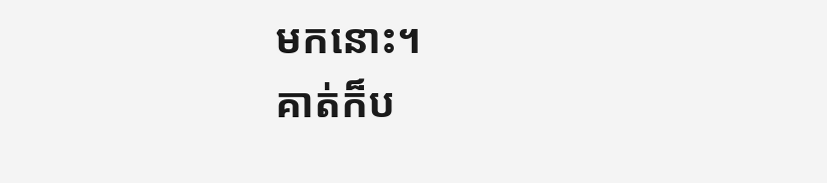មកនោះ។
គាត់ក៏ប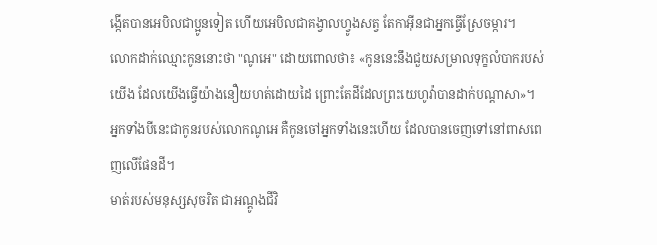ង្កើតបានអេបិលជាប្អូនទៀត ហើយអេបិលជាគង្វាលហ្វូងសត្វ តែកាអ៊ីនជាអ្នកធ្វើស្រែចម្ការ។
លោកដាក់ឈ្មោះកូននោះថា "ណូអេ" ដោយពោលថា៖ «កូននេះនឹងជួយសម្រាលទុក្ខលំបាករបស់យើង ដែលយើងធ្វើយ៉ាងនឿយហត់ដោយដៃ ព្រោះតែដីដែលព្រះយេហូវ៉ាបានដាក់បណ្ដាសា»។
អ្នកទាំងបីនេះជាកូនរបស់លោកណូអេ គឺកូនចៅអ្នកទាំងនេះហើយ ដែលបានចេញទៅនៅពាសពេញលើផែនដី។
មាត់របស់មនុស្សសុចរិត ជាអណ្តូងជីវិ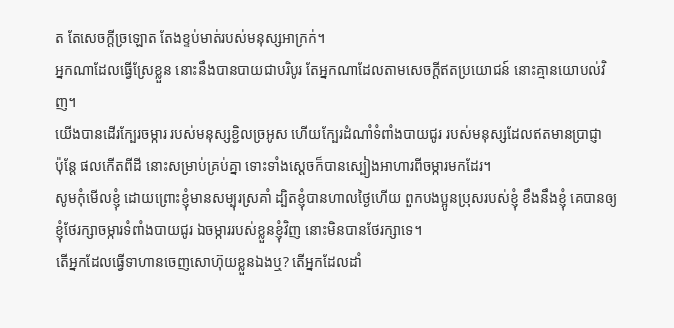ត តែសេចក្ដីច្រឡោត តែងខ្ទប់មាត់របស់មនុស្សអាក្រក់។
អ្នកណាដែលធ្វើស្រែខ្លួន នោះនឹងបានបាយជាបរិបូរ តែអ្នកណាដែលតាមសេចក្ដីឥតប្រយោជន៍ នោះគ្មានយោបល់វិញ។
យើងបានដើរក្បែរចម្ការ របស់មនុស្សខ្ជិលច្រអូស ហើយក្បែរដំណាំទំពាំងបាយជូរ របស់មនុស្សដែលឥតមានប្រាជ្ញា
ប៉ុន្តែ ផលកើតពីដី នោះសម្រាប់គ្រប់គ្នា ទោះទាំងស្តេចក៏បានស្បៀងអាហារពីចម្ការមកដែរ។
សូមកុំមើលខ្ញុំ ដោយព្រោះខ្ញុំមានសម្បុរស្រគាំ ដ្បិតខ្ញុំបានហាលថ្ងៃហើយ ពួកបងប្អូនប្រុសរបស់ខ្ញុំ ខឹងនឹងខ្ញុំ គេបានឲ្យខ្ញុំថែរក្សាចម្ការទំពាំងបាយជូរ ឯចម្ការរបស់ខ្លួនខ្ញុំវិញ នោះមិនបានថែរក្សាទេ។
តើអ្នកដែលធ្វើទាហានចេញសោហ៊ុយខ្លួនឯងឬ? តើអ្នកដែលដាំ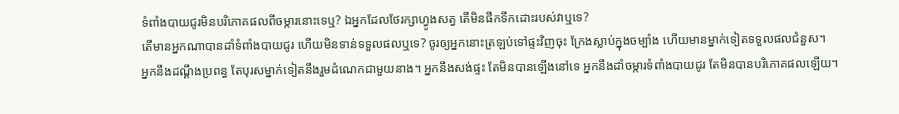ទំពាំងបាយជូរមិនបរិភោគផលពីចម្ការនោះទេឬ? ឯអ្នកដែលថែរក្សាហ្វូងសត្វ តើមិនផឹកទឹកដោះរបស់វាឬទេ?
តើមានអ្នកណាបានដាំទំពាំងបាយជូរ ហើយមិនទាន់ទទួលផលឬទេ? ចូរឲ្យអ្នកនោះត្រឡប់ទៅផ្ទះវិញចុះ ក្រែងស្លាប់ក្នុងចម្បាំង ហើយមានម្នាក់ទៀតទទួលផលជំនួស។
អ្នកនឹងដណ្ដឹងប្រពន្ធ តែបុរសម្នាក់ទៀតនឹងរួមដំណេកជាមួយនាង។ អ្នកនឹងសង់ផ្ទះ តែមិនបានឡើងនៅទេ អ្នកនឹងដាំចម្ការទំពាំងបាយជូរ តែមិនបានបរិភោគផលឡើយ។